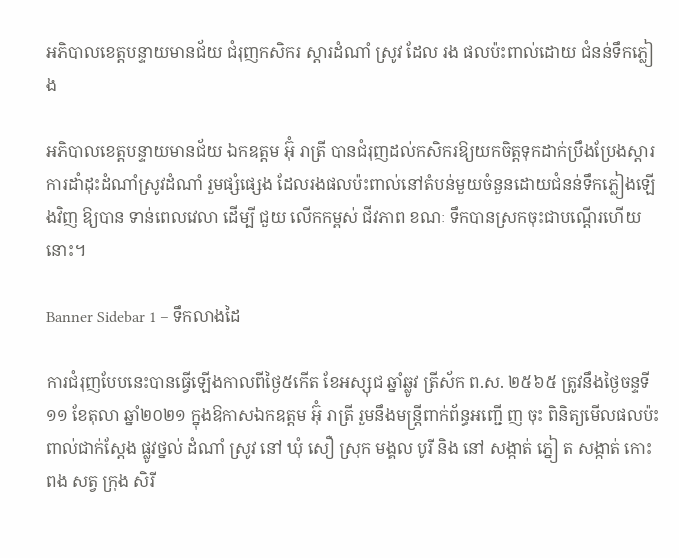អភិបាលខេត្តបន្ទាយមានជ័យ ជំរុញកសិករ ស្តារដំណាំ ស្រូវ ដែល រង ផលប៉ះពាល់ដោយ ជំនន់ទឹកភ្លៀង

អភិបាលខេត្តបន្ទាយមានជ័យ ឯកឧត្តម អ៊ុំ រាត្រី បានជំរុញដល់កសិករឱ្យយកចិត្តទុកដាក់ប្រឹងប្រែងស្តារ ការដាំដុះដំណាំស្រូវដំណាំ រួមផ្សំផ្សេង ដែលរងផលប៉ះពាល់នៅតំបន់មួយចំនួនដោយជំនន់ទឹកភ្លៀងឡើងវិញ ឱ្យបាន ទាន់ពេលវេលា ដើម្បី ជួយ លើកកម្ពស់ ជីវភាព ខណៈ ទឹកបានស្រកចុះជាបណ្តើរហើយនោះ។

Banner Sidebar 1 – ទឹកលាងដៃ

ការជំរុញបែបនេះបានធ្វើឡើងកាលពីថ្ងៃ៥កើត ខែអស្សុជ ឆ្នាំឆ្លូវ ត្រីស័ក ព.ស. ២៥៦៥ ត្រូវនឹងថ្ងៃចន្ទទី១១ ខែតុលា ឆ្នាំ២០២១ ក្នុងឱកាសឯកឧត្តម អ៊ុំ រាត្រី រួមនឹងមន្ត្រីពាក់ព័ន្ធអញ្ជើ ញ ចុះ ពិនិត្យមើលផលប៉ះពាល់ជាក់ស្តែង ផ្លូវថ្នល់ ដំណាំ ស្រូវ នៅ ឃុំ សឿ ស្រុក មង្គល បូរី និង នៅ សង្កាត់ ភ្នៀ ត សង្កាត់ កោះ ពង សត្វ ក្រុង សិរី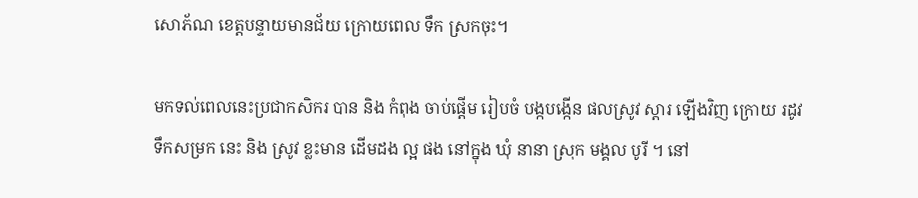សោភ័ណ ខេត្តបន្ទាយមានជ័យ ក្រោយពេល ទឹក ស្រកចុះ។

មកទល់ពេលនេះប្រជាកសិករ បាន និង កំពុង ចាប់ផ្តើម រៀបចំ បង្កបង្កើន ផលស្រូវ ស្តារ ឡើងវិញ ក្រោយ រដូវ ទឹកសម្រក នេះ និង ស្រូវ ខ្លះមាន ដើមដង ល្អ ផង នៅក្នុង ឃុំ នានា ស្រុក មង្គល បូរី ។ នៅ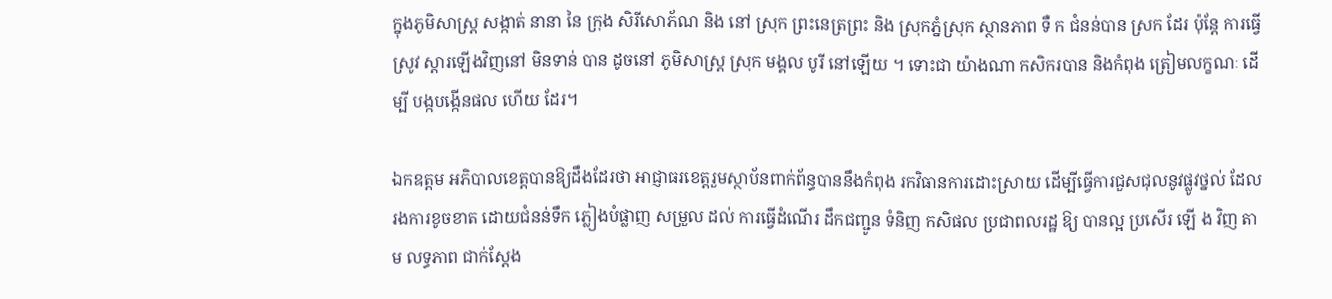ក្នុងភូមិសាស្ត្រ សង្កាត់ នានា នៃ ក្រុង សិរីសោភ័ណ និង នៅ ស្រុក ព្រះនេត្រព្រះ និង ស្រុកភ្នំស្រុក ស្ថានភាព ទឺ ក ជំនន់បាន ស្រក ដែរ ប៉ុន្តែ ការធ្វើ ស្រូវ ស្តារឡើងវិញនៅ មិនទាន់ បាន ដូចនៅ ភូមិសាស្ត្រ ស្រុក មង្គល បូរី នៅឡើយ ។ ទោះជា យ៉ាងណា កសិករបាន និងកំពុង ត្រៀមលក្ខណៈ ដើម្បី បង្កបង្កើនផល ហើយ ដែរ។

ឯកឧត្តម អភិបាលខេត្តបានឱ្យដឹងដែរថា អាជ្ញាធរខេត្តរួមស្ថាប័នពាក់ព័ន្ធបាននឹងកំពុង រកវិធានការដោះស្រាយ ដើម្បីធ្វើការជួសជុលនូវផ្លូវថ្នល់ ដែលរងការខូចខាត ដោយជំនន់ទឹក ភ្លៀងបំផ្លាញ សម្រួល ដល់ ការធ្វើដំណើរ ដឹកជញ្ជូន ទំនិញ កសិផល ប្រជាពលរដ្ឋ ឱ្យ បានល្អ ប្រសើរ ឡើ ង វិញ តាម លទ្ធភាព ជាក់ស្តែង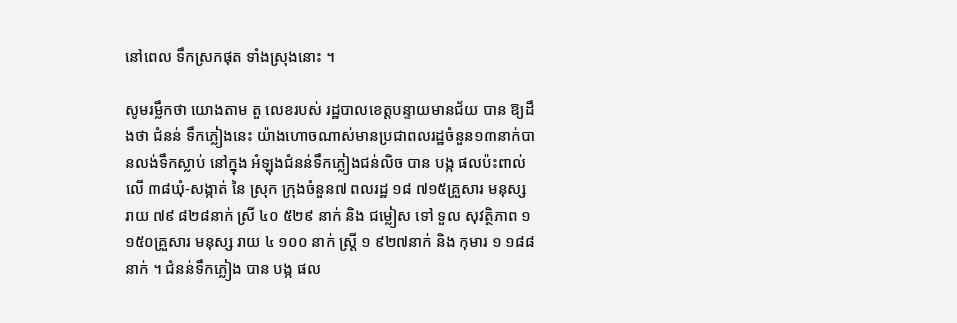នៅពេល ទឹកស្រកផុត ទាំងស្រុងនោះ ។

សូមរម្លឹកថា យោងតាម តួ លេខរបស់ រដ្ឋបាលខេត្តបន្ទាយមានជ័យ បាន ឱ្យដឹងថា ជំនន់ ទឹកភ្លៀងនេះ យ៉ាងហោចណាស់មានប្រជាពលរដ្ឋចំនួន១៣នាក់បានលង់ទឹកស្លាប់ នៅក្នុង អំឡុងជំនន់ទឹកភ្លៀងជន់លិច បាន បង្ក ផលប៉ះពាល់ លើ ៣៨ឃុំ-សង្កាត់ នៃ ស្រុក ក្រុងចំនួន៧ ពលរដ្ឋ ១៨ ៧១៥គ្រួសារ មនុស្ស រាយ ៧៩ ៨២៨នាក់ ស្រី ៤០ ៥២៩ នាក់ និង ជម្លៀស ទៅ ទួល សុវត្ថិភាព ១ ១៥០គ្រួសារ មនុស្ស រាយ ៤ ១០០ នាក់ ស្ត្រី ១ ៩២៧នាក់ និង កុមារ ១ ១៨៨ នាក់ ។ ជំនន់ទឹកភ្លៀង បាន បង្ក ផល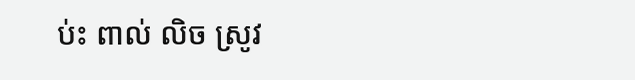ប់ះ ពាល់ លិច ស្រូវ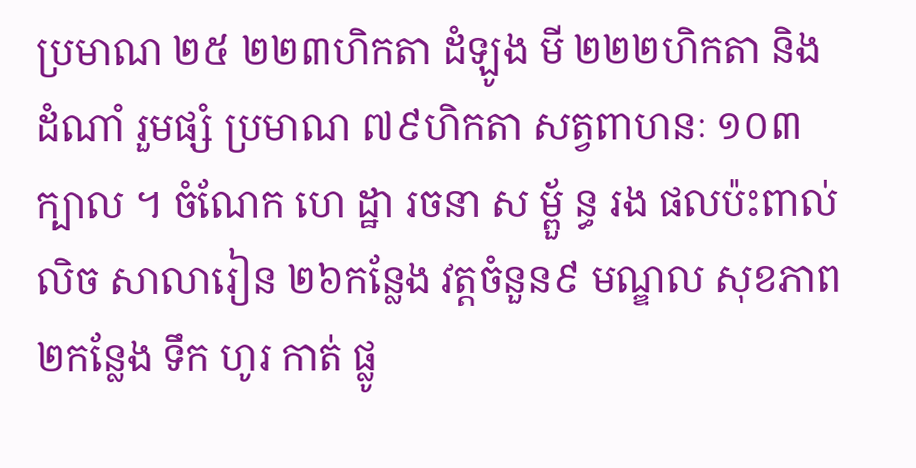ប្រមាណ ២៥ ២២៣ហិកតា ដំឡូង មី ២២២ហិកតា និង ដំណាំ រួមផ្សំ ប្រមាណ ៧៩ហិកតា សត្វពាហនៈ ១០៣ក្បាល ។ ចំណែក ហេ ដ្ឋា រចនា ស ម្ពួ័ ន្ធ រង ផលប៉ះពាល់ លិច សាលារៀន ២៦កន្លែង វត្តចំនួន៩ មណ្ឌល សុខភាព ២កន្លែង ទឹក ហូរ កាត់ ផ្លូ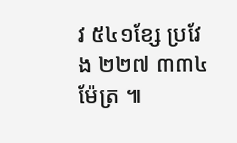វ ៥៤១ខ្សែ ប្រវែង ២២៧ ៣៣៤ម៉ែត្រ ៕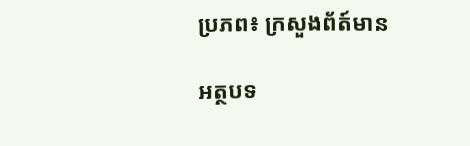ប្រភព៖ ក្រសួងព័ត៍មាន

អត្ថបទ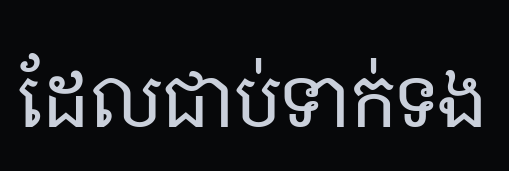ដែលជាប់ទាក់ទង